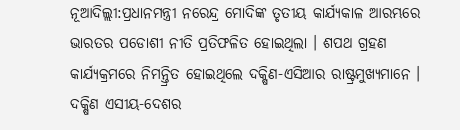ନୂଆଦିଲ୍ଲୀ:ପ୍ରଧାନମନ୍ତ୍ରୀ ନରେନ୍ଦ୍ର ମୋଦିଙ୍କ ତୃତୀୟ କାର୍ଯ୍ୟକାଳ ଆରମ୍ଭରେ ଭାରତର ପଡୋଶୀ ନୀତି ପ୍ରତିଫଳିତ ହୋଇଥିଲା । ଶପଥ ଗ୍ରହଣ କାର୍ଯ୍ୟକ୍ରମରେ ନିମନ୍ତ୍ରିତ ହୋଇଥିଲେ ଦକ୍ଷିଣ-ଏସିଆର ରାଷ୍ଟ୍ରମୁଖ୍ୟମାନେ । ଦକ୍ଷିଣ ଏସୀୟ-ଦେଶର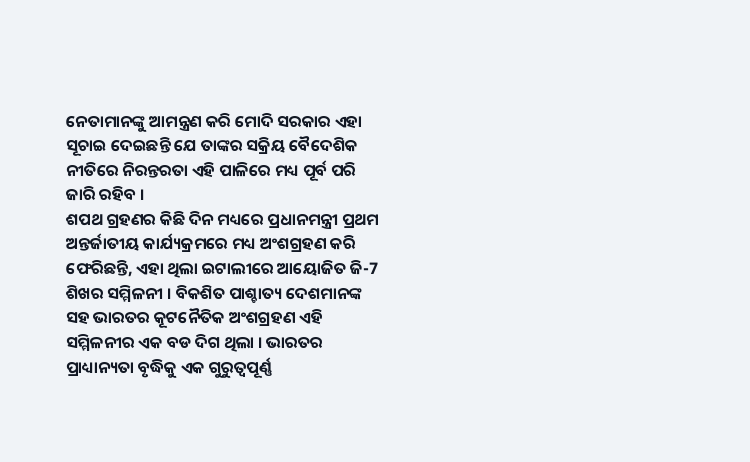ନେତାମାନଙ୍କୁ ଆମନ୍ତ୍ରଣ କରି ମୋଦି ସରକାର ଏହା ସୂଚାଇ ଦେଇଛନ୍ତି ଯେ ତାଙ୍କର ସକ୍ରିୟ ବୈଦେଶିକ ନୀତିରେ ନିରନ୍ତରତା ଏହି ପାଳିରେ ମଧ୍ୟ ପୂର୍ବ ପରି ଜାରି ରହିବ ।
ଶପଥ ଗ୍ରହଣର କିଛି ଦିନ ମଧ୍ୟରେ ପ୍ରଧାନମନ୍ତ୍ରୀ ପ୍ରଥମ ଅନ୍ତର୍ଜାତୀୟ କାର୍ଯ୍ୟକ୍ରମରେ ମଧ୍ୟ ଅଂଶଗ୍ରହଣ କରି ଫେରିଛନ୍ତି, ଏହା ଥିଲା ଇଟାଲୀରେ ଆୟୋଜିତ ଜି-7 ଶିଖର ସମ୍ମିଳନୀ । ବିକଶିତ ପାଶ୍ଚାତ୍ୟ ଦେଶମାନଙ୍କ ସହ ଭାରତର କୂଟନୈତିକ ଅଂଶଗ୍ରହଣ ଏହି ସମ୍ମିଳନୀର ଏକ ବଡ ଦିଗ ଥିଲା । ଭାରତର ପ୍ରାଧ୍ୟାନ୍ୟତା ବୃଦ୍ଧିକୁ ଏକ ଗୁରୁତ୍ୱପୂର୍ଣ୍ଣ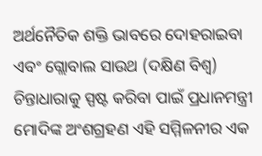ଅର୍ଥନୈତିକ ଶକ୍ତି ଭାବରେ ଦୋହରାଇବା ଏବଂ ଗ୍ଲୋବାଲ ସାଉଥ (ଦକ୍ଷିଣ ବିଶ୍ବ) ଚିନ୍ତାଧାରାକୁ ସ୍ପଷ୍ଟ କରିବା ପାଇଁ ପ୍ରଧାନମନ୍ତ୍ରୀ ମୋଦିଙ୍କ ଅଂଶଗ୍ରହଣ ଏହି ସମ୍ମିଳନୀର ଏକ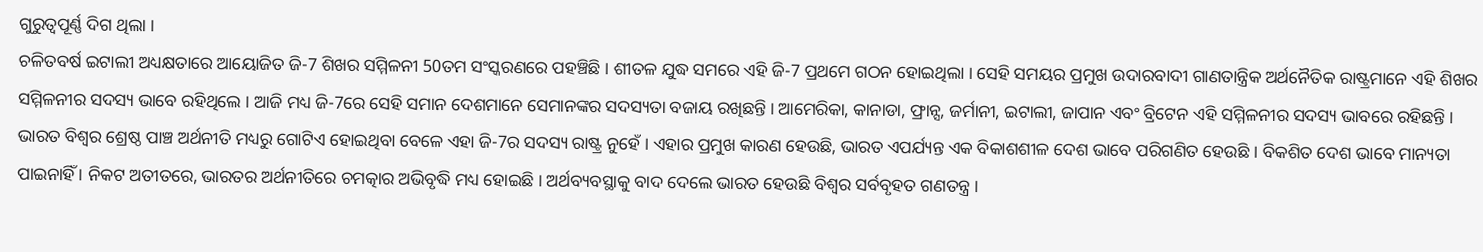ଗୁରୁତ୍ବପୂର୍ଣ୍ଣ ଦିଗ ଥିଲା ।
ଚଳିତବର୍ଷ ଇଟାଲୀ ଅଧ୍ୟକ୍ଷତାରେ ଆୟୋଜିତ ଜି-7 ଶିଖର ସମ୍ମିଳନୀ 50ତମ ସଂସ୍କରଣରେ ପହଞ୍ଚିଛି । ଶୀତଳ ଯୁଦ୍ଧ ସମରେ ଏହି ଜି-7 ପ୍ରଥମେ ଗଠନ ହୋଇଥିଲା । ସେହି ସମୟର ପ୍ରମୁଖ ଉଦାରବାଦୀ ଗାଣତାନ୍ତ୍ରିକ ଅର୍ଥନୈତିକ ରାଷ୍ଟ୍ରମାନେ ଏହି ଶିଖର ସମ୍ମିଳନୀର ସଦସ୍ୟ ଭାବେ ରହିଥିଲେ । ଆଜି ମଧ୍ୟ ଜି-7ରେ ସେହି ସମାନ ଦେଶମାନେ ସେମାନଙ୍କର ସଦସ୍ୟତା ବଜାୟ ରଖିଛନ୍ତି । ଆମେରିକା, କାନାଡା, ଫ୍ରାନ୍ସ, ଜର୍ମାନୀ, ଇଟାଲୀ, ଜାପାନ ଏବଂ ବ୍ରିଟେନ ଏହି ସମ୍ମିଳନୀର ସଦସ୍ୟ ଭାବରେ ରହିଛନ୍ତି ।
ଭାରତ ବିଶ୍ବର ଶ୍ରେଷ୍ଠ ପାଞ୍ଚ ଅର୍ଥନୀତି ମଧ୍ୟରୁ ଗୋଟିଏ ହୋଇଥିବା ବେଳେ ଏହା ଜି-7ର ସଦସ୍ୟ ରାଷ୍ଟ୍ର ନୁହେଁ । ଏହାର ପ୍ରମୁଖ କାରଣ ହେଉଛି, ଭାରତ ଏପର୍ଯ୍ୟନ୍ତ ଏକ ବିକାଶଶୀଳ ଦେଶ ଭାବେ ପରିଗଣିତ ହେଉଛି । ବିକଶିତ ଦେଶ ଭାବେ ମାନ୍ୟତା ପାଇନାହିଁ । ନିକଟ ଅତୀତରେ, ଭାରତର ଅର୍ଥନୀତିରେ ଚମତ୍କାର ଅଭିବୃଦ୍ଧି ମଧ୍ୟ ହୋଇଛି । ଅର୍ଥବ୍ୟବସ୍ଥାକୁ ବାଦ ଦେଲେ ଭାରତ ହେଉଛି ବିଶ୍ବର ସର୍ବବୃହତ ଗଣତନ୍ତ୍ର ।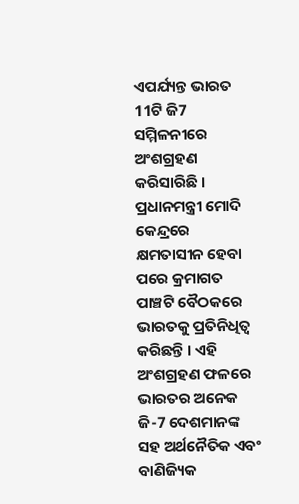ଏପର୍ଯ୍ୟନ୍ତ ଭାରତ 11ଟି ଜି7 ସମ୍ମିଳନୀରେ ଅଂଶଗ୍ରହଣ କରିସାରିଛି । ପ୍ରଧାନମନ୍ତ୍ରୀ ମୋଦି କେନ୍ଦ୍ରରେ କ୍ଷମତାସୀନ ହେବା ପରେ କ୍ରମାଗତ ପାଞ୍ଚଟି ବୈଠକରେ ଭାରତକୁ ପ୍ରତିନିଧିତ୍ବ କରିଛନ୍ତି । ଏହି ଅଂଶଗ୍ରହଣ ଫଳରେ ଭାରତର ଅନେକ ଜି-7 ଦେଶମାନଙ୍କ ସହ ଅର୍ଥନୈତିକ ଏବଂ ବାଣିଜ୍ୟିକ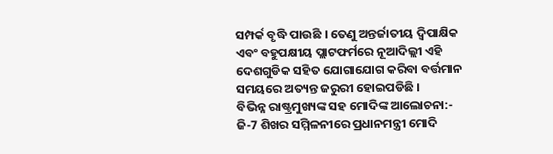ସମ୍ପର୍କ ବୃଦ୍ଧି ପାଉଛି । ତେଣୁ ଅନ୍ତର୍ଜାତୀୟ ଦ୍ୱିପାକ୍ଷିକ ଏବଂ ବହୁପକ୍ଷୀୟ ପ୍ଲାଟଫର୍ମରେ ନୂଆଦିଲ୍ଲୀ ଏହି ଦେଶଗୁଡିକ ସହିତ ଯୋଗାଯୋଗ କରିବା ବର୍ତ୍ତମାନ ସମୟରେ ଅତ୍ୟନ୍ତ ଜରୁରୀ ହୋଇପଡିଛି ।
ବିଭିନ୍ନ ରାଷ୍ଟ୍ରମୁଖ୍ୟଙ୍କ ସହ ମୋଦିଙ୍କ ଆଲୋଚନା:-
ଜି-7 ଶିଖର ସମ୍ମିଳନୀରେ ପ୍ରଧାନମନ୍ତ୍ରୀ ମୋଦି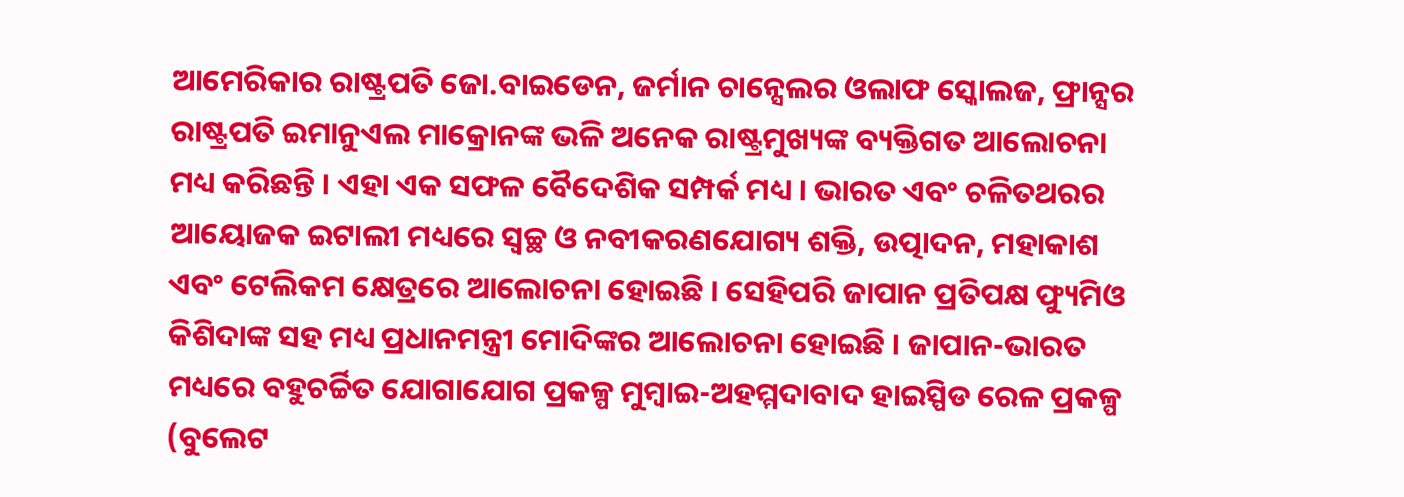ଆମେରିକାର ରାଷ୍ଟ୍ରପତି ଜୋ.ବାଇଡେନ, ଜର୍ମାନ ଚାନ୍ସେଲର ଓଲାଫ ସ୍କୋଲଜ, ଫ୍ରାନ୍ସର ରାଷ୍ଟ୍ରପତି ଇମାନୁଏଲ ମାକ୍ରୋନଙ୍କ ଭଳି ଅନେକ ରାଷ୍ଟ୍ରମୁଖ୍ୟଙ୍କ ବ୍ୟକ୍ତିଗତ ଆଲୋଚନା ମଧ୍ୟ କରିଛନ୍ତି । ଏହା ଏକ ସଫଳ ବୈଦେଶିକ ସମ୍ପର୍କ ମଧ୍ୟ । ଭାରତ ଏବଂ ଚଳିତଥରର ଆୟୋଜକ ଇଟାଲୀ ମଧ୍ୟରେ ସ୍ୱଚ୍ଛ ଓ ନବୀକରଣଯୋଗ୍ୟ ଶକ୍ତି, ଉତ୍ପାଦନ, ମହାକାଶ ଏବଂ ଟେଲିକମ କ୍ଷେତ୍ରରେ ଆଲୋଚନା ହୋଇଛି । ସେହିପରି ଜାପାନ ପ୍ରତିପକ୍ଷ ଫ୍ୟୁମିଓ କିଶିଦାଙ୍କ ସହ ମଧ୍ୟ ପ୍ରଧାନମନ୍ତ୍ରୀ ମୋଦିଙ୍କର ଆଲୋଚନା ହୋଇଛି । ଜାପାନ-ଭାରତ ମଧ୍ୟରେ ବହୁଚର୍ଚ୍ଚିତ ଯୋଗାଯୋଗ ପ୍ରକଳ୍ପ ମୁମ୍ବାଇ-ଅହମ୍ମଦାବାଦ ହାଇସ୍ପିଡ ରେଳ ପ୍ରକଳ୍ପ (ବୁଲେଟ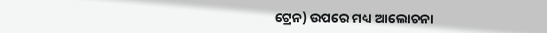ଟ୍ରେନ) ଉପରେ ମଧ୍ୟ ଆଲୋଚନା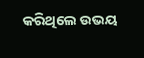କରିଥିଲେ ଉଭୟ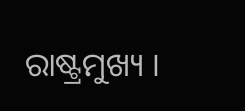ରାଷ୍ଟ୍ରମୁଖ୍ୟ ।